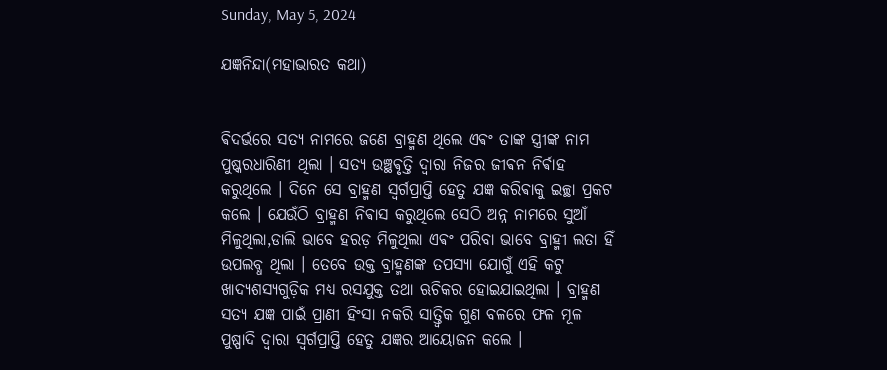Sunday, May 5, 2024

ଯଜ୍ଞନିନ୍ଦା(ମହାଭାରତ କଥା)


ଵିଦର୍ଭରେ ସତ୍ୟ ନାମରେ ଜଣେ ବ୍ରାହ୍ମଣ ଥିଲେ ଏଵଂ ତାଙ୍କ ସ୍ତ୍ରୀଙ୍କ ନାମ ପୁଷ୍କରଧାରିଣୀ ଥିଲା । ସତ୍ୟ ଉଞ୍ଛଵୃତ୍ତି ଦ୍ଵାରା ନିଜର ଜୀଵନ ନିର୍ଵାହ କରୁଥିଲେ ‌। ଦିନେ ସେ ବ୍ରାହ୍ମଣ ସ୍ଵର୍ଗପ୍ରାପ୍ତି ହେତୁ ଯଜ୍ଞ କରିଵାକୁ ଇଚ୍ଛା ପ୍ରକଟ କଲେ । ଯେଉଁଠି ବ୍ରାହ୍ମଣ ନିଵାସ କରୁଥିଲେ ସେଠି ଅନ୍ନ ନାମରେ ସୁଆଁ ମିଳୁଥିଲା,ଡାଲି ଭାବେ ହରଡ଼ ମିଳୁଥିଲା ଏଵଂ ପରିବା ଭାବେ ବ୍ରାହ୍ମୀ ଲତା ହିଁ ଉପଲବ୍ଧ ଥିଲା । ତେବେ ଉକ୍ତ ବ୍ରାହ୍ମଣଙ୍କ ତପସ୍ୟା ଯୋଗୁଁ ଏହି କଟୁ ଖାଦ୍ୟଶସ୍ୟଗୁଡ଼ିକ ମଧ୍ୟ ରସଯୁକ୍ତ ତଥା ଋଚିକର ହୋଇଯାଇଥିଲା । ବ୍ରାହ୍ମଣ ସତ୍ୟ ଯଜ୍ଞ ପାଇଁ ପ୍ରାଣୀ ହିଂସା ନକରି ସାତ୍ତ୍ୱିକ ଗୁଣ ବଳରେ ଫଳ ମୂଳ ପୁଷ୍ପାଦି ଦ୍ଵାରା ସ୍ଵର୍ଗପ୍ରାପ୍ତି ହେତୁ ଯଜ୍ଞର ଆୟୋଜନ କଲେ ।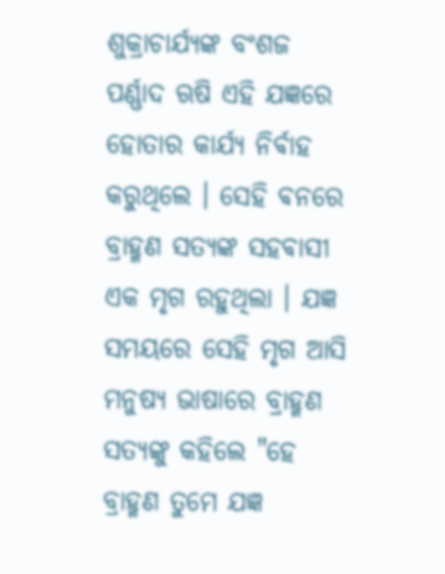ଶୁକ୍ରାଚାର୍ଯ୍ୟଙ୍କ ବଂଶଜ ପର୍ଣ୍ଣାଦ ଋଷି ଏହି ଯଜ୍ଞରେ ହୋତାର କାର୍ଯ୍ୟ ନିର୍ଵାହ କରୁଥିଲେ । ସେହି ଵନରେ ବ୍ରାହ୍ମଣ ସତ୍ୟଙ୍କ ସହଵାସୀ ଏକ ମୃଗ ରହୁଥିଲା । ଯଜ୍ଞ ସମୟରେ ସେହି ମୃଗ ଆସି ମନୁଷ୍ୟ ଭାଷାରେ ବ୍ରାହ୍ମଣ ସତ୍ୟଙ୍କୁ କହିଲେ "ହେ ବ୍ରାହ୍ମଣ ତୁମେ ଯଜ୍ଞ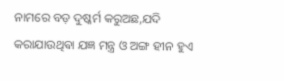ନାମରେ ବଡ଼ ଦୁଷ୍କର୍ମ କରୁଅଛ,ଯଦି କରାଯାଉଥିଵା ଯଜ୍ଞ ମନ୍ତ୍ର ଓ ଅଙ୍ଗ ହୀନ ହୁଏ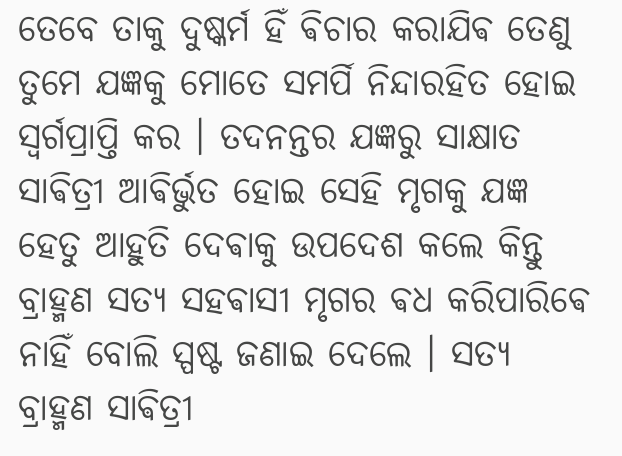ତେବେ ତାକୁ ଦୁଷ୍କର୍ମ ହିଁ ଵିଚାର କରାଯିଵ ତେଣୁ ତୁମେ ଯଜ୍ଞକୁ ମୋତେ ସମର୍ପି ନିନ୍ଦାରହିତ ହୋଇ ସ୍ଵର୍ଗପ୍ରାପ୍ତି କର । ତଦନନ୍ତର ଯଜ୍ଞରୁ ସାକ୍ଷାତ ସାଵିତ୍ରୀ ଆଵିର୍ଭୁତ ହୋଇ ସେହି ମୃଗକୁ ଯଜ୍ଞ ହେତୁ ଆହୁତି ଦେଵାକୁ ଉପଦେଶ କଲେ କିନ୍ତୁ ବ୍ରାହ୍ମଣ ସତ୍ୟ ସହଵାସୀ ମୃଗର ଵଧ କରିପାରିଵେ ନାହିଁ ବୋଲି ସ୍ପଷ୍ଟ ଜଣାଇ ଦେଲେ ‌। ସତ୍ୟ ବ୍ରାହ୍ମଣ ସାଵିତ୍ରୀ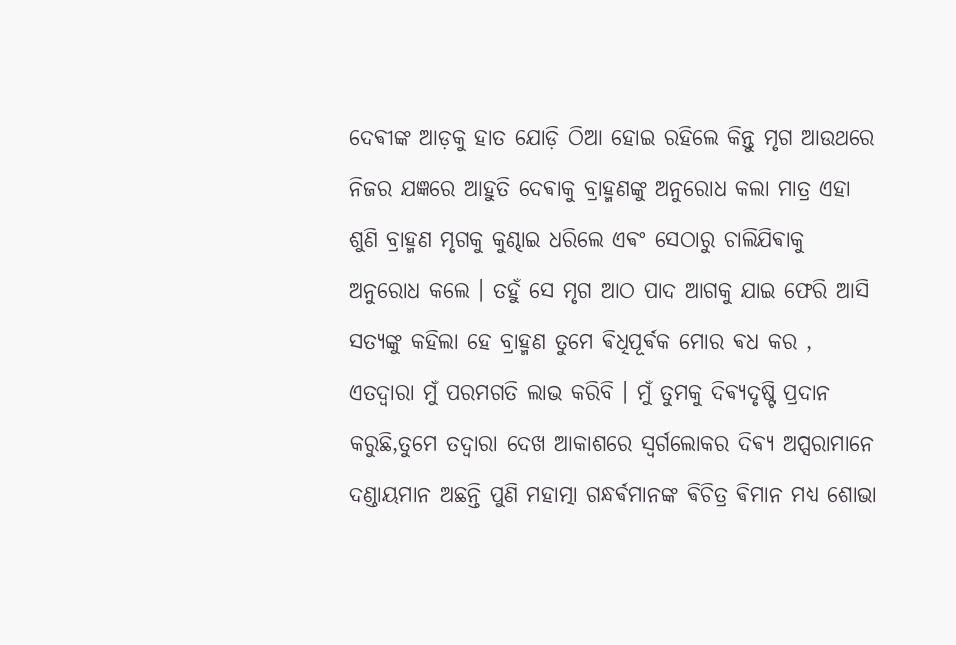ଦେଵୀଙ୍କ ଆଡ଼କୁ ହାତ ଯୋଡ଼ି ଠିଆ ହୋଇ ରହିଲେ କିନ୍ତୁ ମୃଗ ଆଉଥରେ ନିଜର ଯଜ୍ଞରେ ଆହୁତି ଦେଵାକୁ ବ୍ରାହ୍ମଣଙ୍କୁ ଅନୁରୋଧ କଲା ମାତ୍ର ଏହା ଶୁଣି ବ୍ରାହ୍ମଣ ମୃଗକୁ କୁଣ୍ଢାଇ ଧରିଲେ ଏଵଂ ସେଠାରୁ ଚାଲିଯିଵାକୁ ଅନୁରୋଧ କଲେ । ତହୁଁ ସେ ମୃଗ ଆଠ ପାଦ ଆଗକୁ ଯାଇ ଫେରି ଆସି ସତ୍ୟଙ୍କୁ କହିଲା ହେ ବ୍ରାହ୍ମଣ ତୁମେ ଵିଧିପୂର୍ଵକ ମୋର ଵଧ କର , ଏତଦ୍ବାରା ମୁଁ ପରମଗତି ଲାଭ କରିବି । ମୁଁ ତୁମକୁ ଦିଵ୍ୟଦୃଷ୍ଟି ପ୍ରଦାନ କରୁଛି,ତୁମେ ତଦ୍ଵାରା ଦେଖ ଆକାଶରେ ସ୍ୱର୍ଗଲୋକର ଦିଵ୍ୟ ଅପ୍ସରାମାନେ ଦଣ୍ଡାୟମାନ ଅଛନ୍ତି ପୁଣି ମହାତ୍ମା ଗନ୍ଧର୍ଵମାନଙ୍କ ଵିଚିତ୍ର ଵିମାନ ମଧ୍ୟ ଶୋଭା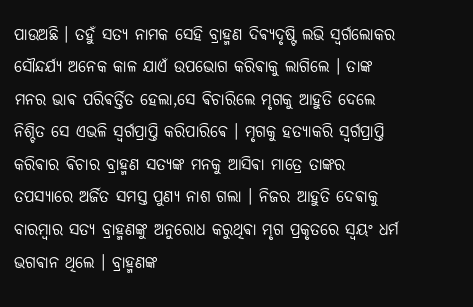ପାଉଅଛି । ତହୁଁ ସତ୍ୟ ନାମକ ସେହି ବ୍ରାହ୍ମଣ ଦିଵ୍ୟଦୃଷ୍ଟି ଲଭି ସ୍ଵର୍ଗଲୋକର ସୌନ୍ଦର୍ଯ୍ୟ ଅନେକ କାଳ ଯାଏଁ ଉପଭୋଗ କରିଵାକୁ ଲାଗିଲେ । ତାଙ୍କ ମନର ଭାଵ ପରିଵର୍ତ୍ତିତ ହେଲା,ସେ ଵିଚାରିଲେ ମୃଗକୁ ଆହୁତି ଦେଲେ ନିଶ୍ଚିତ ସେ ଏଭଳି ସ୍ଵର୍ଗପ୍ରାପ୍ତି କରିପାରିଵେ । ମୃଗକୁ ହତ୍ୟାକରି ସ୍ଵର୍ଗପ୍ରାପ୍ତି କରିଵାର ଵିଚାର ବ୍ରାହ୍ମଣ ସତ୍ୟଙ୍କ ମନକୁ ଆସିଵା ମାତ୍ରେ ତାଙ୍କର ତପସ୍ୟାରେ ଅର୍ଜିତ ସମସ୍ତ ପୁଣ୍ୟ ନାଶ ଗଲା । ନିଜର ଆହୁତି ଦେଵାକୁ ବାରମ୍ବାର ସତ୍ୟ ବ୍ରାହ୍ମଣଙ୍କୁ ଅନୁରୋଧ କରୁଥିଵା ମୃଗ ପ୍ରକୃତରେ ସ୍ଵୟଂ ଧର୍ମ ଭଗଵାନ ଥିଲେ । ବ୍ରାହ୍ମଣଙ୍କ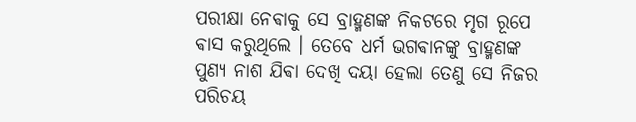ପରୀକ୍ଷା ନେଵାକୁ ସେ ବ୍ରାହ୍ମଣଙ୍କ ନିକଟରେ ମୃଗ ରୂପେ ଵାସ କରୁଥିଲେ । ତେବେ ଧର୍ମ ଭଗଵାନଙ୍କୁ ବ୍ରାହ୍ମଣଙ୍କ ପୁଣ୍ୟ ନାଶ ଯିଵା ଦେଖି ଦୟା ହେଲା ତେଣୁ ସେ ନିଜର ପରିଚୟ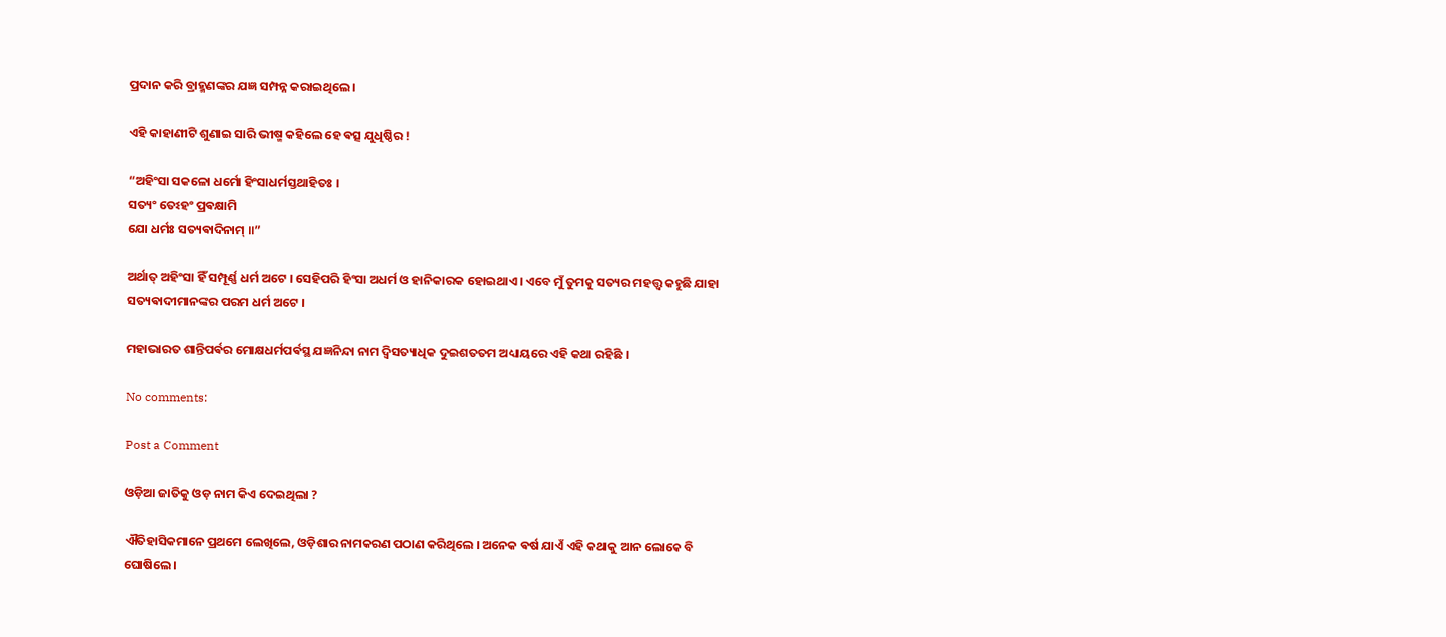ପ୍ରଦାନ କରି ବ୍ରାହ୍ମଣଙ୍କର ଯଜ୍ଞ ସମ୍ପନ୍ନ କରାଇଥିଲେ ।

ଏହି କାହାଣୀଟି ଶୁଣାଇ ସାରି ଭୀଷ୍ମ କହିଲେ ହେ ଵତ୍ସ ଯୁଧିଷ୍ଠିର !

“ଅହିଂସା ସକଳୋ ଧର୍ମୋ ହିଂସାଧର୍ମସ୍ତଥାହିତଃ ।
ସତ୍ୟଂ ତେଽହଂ ପ୍ରଵକ୍ଷାମି
ଯୋ ଧର୍ମଃ ସତ୍ୟଵାଦିନାମ୍ ॥”

ଅର୍ଥାତ୍ ଅହିଂସା ହିଁ ସମ୍ପୂର୍ଣ୍ଣ ଧର୍ମ ଅଟେ । ସେହିପରି ହିଂସା ଅଧର୍ମ ଓ ହାନିକାରକ ହୋଇଥାଏ । ଏବେ ମୁଁ ତୁମକୁ ସତ୍ୟର ମହତ୍ତ୍ଵ କହୁଛି ଯାହା ସତ୍ୟଵାଦୀମାନଙ୍କର ପରମ ଧର୍ମ ଅଟେ ।

ମହାଭାରତ ଶାନ୍ତିପର୍ଵର ମୋକ୍ଷଧର୍ମପର୍ଵସ୍ଥ ଯଜ୍ଞନିନ୍ଦା ନାମ ଦ୍ଵିସତ୍ୟାଧିକ ଦୁଇଶତତମ ଅଧ୍ୟାୟରେ ଏହି କଥା ରହିଛି ।

No comments:

Post a Comment

ଓଡ଼ିଆ ଜାତିକୁ ଓଡ଼ ନାମ କିଏ ଦେଇଥିଲା ?

ଐତିହାସିକମାନେ ପ୍ରଥମେ ଲେଖିଲେ, ଓଡ଼ିଶାର ନାମକରଣ ପଠାଣ କରିଥିଲେ । ଅନେକ ଵର୍ଷ ଯାଏଁ ଏହି କଥାକୁ ଆନ ଲୋକେ ବି ଘୋଷିଲେ ।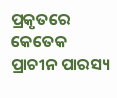ପ୍ରକୃତରେ କେତେକ ପ୍ରାଚୀନ ପାରସ୍ୟ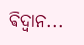ଵିଦ୍ଵାନ...